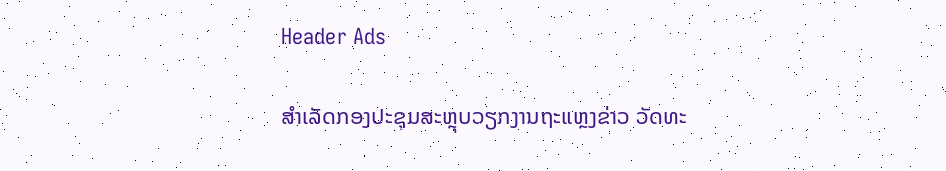Header Ads

ສຳເລັດກອງປະຊຸມສະຫຼຸບວຽກງານຖະແຫຼງຂ່າວ ວັດທະ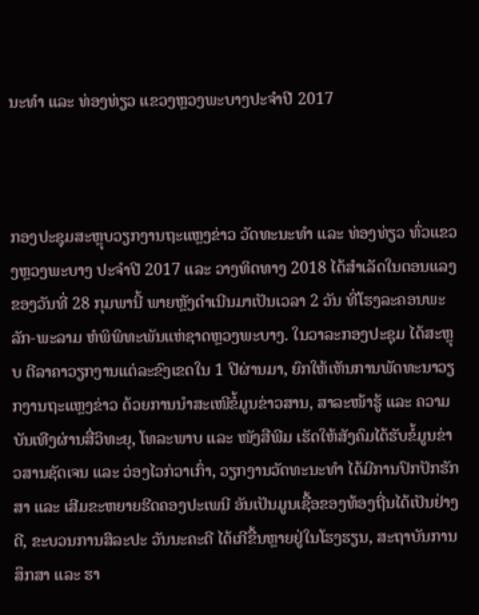ນະທຳ ແລະ ທ່ອງທ່ຽວ ແຂວງຫຼວງພະບາງປະຈຳປີ 2017



ກອງປະຊຸມສະຫຼຸບວຽກງານຖະແຫຼງຂ່າວ ວັດທະນະທຳ ແລະ ທ່ອງທ່ຽວ ທົ່ວແຂວງຫຼວງພະບາງ ປະຈຳປີ 2017 ແລະ ວາງທິດທາງ 2018 ໄດ້ສຳເລັດໃນຕອນແລງຂອງວັນທີ່ 28 ກຸມພານີ້ ພາຍຫຼັງດຳເນີນມາເປັນເວລາ 2 ວັນ ທີ່ໂຮງລະຄອນພະລັກ-ພະລາມ ຫໍພິພິທະພັນແຫ່ຊາດຫຼວງພະບາງ. ໃນວາລະກອງປະຊຸມ ໄດ້ສະຫຼຸບ ຕີລາຄາວຽກງານແຕ່ລະຂົງເຂດໃນ 1 ປີຜ່ານມາ, ຍົກໃຫ້ເຫັນການພັດທະນາວຽກງານຖະແຫຼງຂ່າວ ດ້ວຍການນຳສະເໜີຂໍ້ມູນຂ່າວສານ, ສາລະໜ້າຮູ້ ແລະ ຄວາມບັນເທີງຜ່ານສື່ວິທະຍຸ, ໂທລະພາບ ແລະ ໜັງສືພີມ ເຮັດໃຫ້ສັງຄົມໄດ້ຮັບຂໍ້ມູນຂ່າວສານຊັດເຈນ ແລະ ວ່ອງໄວກ່ວາເກົ່າ, ວຽກງານວັດທະນະທຳ ໄດ້ມີການປົກປັກຮັກສາ ແລະ ເສີມຂະຫຍາຍຮີດຄອງປະເພນີ ອັນເປັນມູນເຊື້ອຂອງທ້ອງຖີ່ນໄດ້ເປັນຢ່າງດີ, ຂະບວນການສິລະປະ ວັນນະຄະດີ ໄດ້ເກີຂື້ນຫຼາຍຢູ່ໃນໂຮງຮຽນ, ສະຖາບັນການສຶກສາ ແລະ ຮາ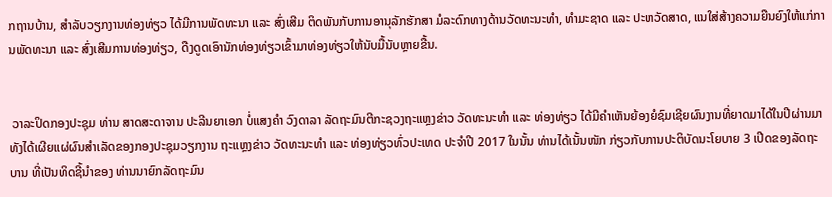ກຖານບ້ານ, ສຳລັບວຽກງານທ່ອງທ່ຽວ ໄດ້ມີການພັດທະນາ ແລະ ສົ່ງເສີມ ຕິດພັນກັບການອານຸລັກຮັກສາ ມໍລະດົກທາງດ້ານວັດທະນະທຳ, ທຳມະຊາດ ແລະ ປະຫວັດສາດ, ແນໃສ່ສ້າງຄວາມຍືນຍົງໃຫ້ແກ່ການພັດທະນາ ແລະ ສົ່ງເສີມການທ່ອງທ່ຽວ, ດືງດູດເອົານັກທ່ອງທ່ຽວເຂົ້າມາທ່ອງທ່ຽວໃຫ້ນັບມື້ນັບຫຼາຍຂື້ນ.


 ວາລະປິດກອງປະຊຸມ ທ່ານ ສາດສະດາຈານ ປະລີນຍາເອກ ບໍ່ແສງຄຳ ວົງດາລາ ລັດຖະມົນຕີກະຊວງຖະແຫຼງຂ່າວ ວັດທະນະທຳ ແລະ ທ່ອງທ່ຽວ ໄດ້ມີຄຳເຫັນຍ້ອງຍໍຊົມເຊີຍຜົນງານທີ່ຍາດມາໄດ້ໃນປີຜ່ານມາ ທັງໄດ້ເຜີຍແຜ່ຜົນສຳເລັດຂອງກອງປະຊຸມວຽກງານ ຖະແຫຼງຂ່າວ ວັດທະນະທຳ ແລະ ທ່ອງທ່ຽວທົ່ວປະເທດ ປະຈຳປີ 2017 ໃນນັ້ນ ທ່ານໄດ້ເນັ້ນໜັກ ກ່ຽວກັບການປະຕິບັດນະໂຍບາຍ 3 ເປີດຂອງລັດຖະບານ ທີ່ເປັນທິດຊີ້ນຳຂອງ ທ່ານນາຍົກລັດຖະມົນ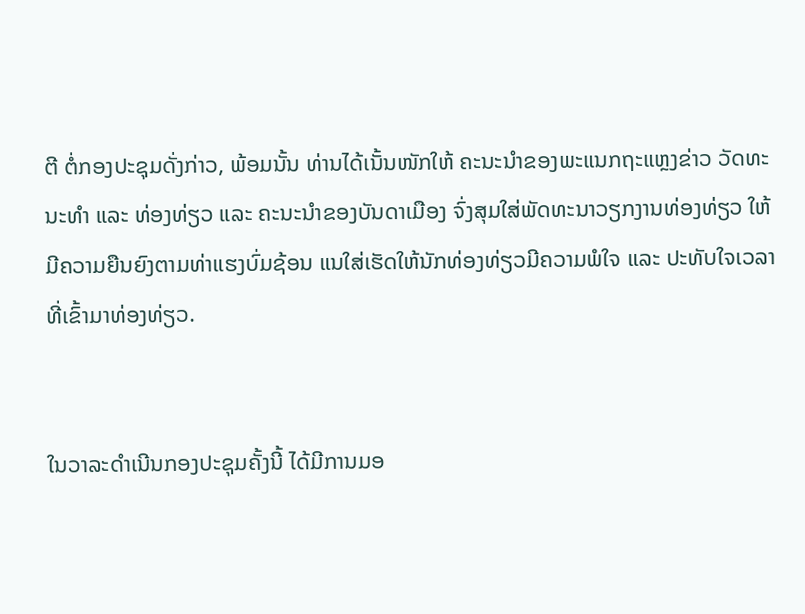ຕີ ຕໍ່ກອງປະຊຸມດັ່ງກ່າວ, ພ້ອມນັ້ນ ທ່ານໄດ້ເນັ້ນໜັກໃຫ້ ຄະນະນຳຂອງພະແນກຖະແຫຼງຂ່າວ ວັດທະນະທຳ ແລະ ທ່ອງທ່ຽວ ແລະ ຄະນະນຳຂອງບັນດາເມືອງ ຈົ່ງສຸມໃສ່ພັດທະນາວຽກງານທ່ອງທ່ຽວ ໃຫ້ມີຄວາມຍືນຍົງຕາມທ່າແຮງບົ່ມຊ້ອນ ແນໃສ່ເຮັດໃຫ້ນັກທ່ອງທ່ຽວມີຄວາມພໍໃຈ ແລະ ປະທັບໃຈເວລາທີ່ເຂົ້າມາທ່ອງທ່ຽວ.


ໃນວາລະດຳເນີນກອງປະຊຸມຄັ້ງນີ້ ໄດ້ມີການມອ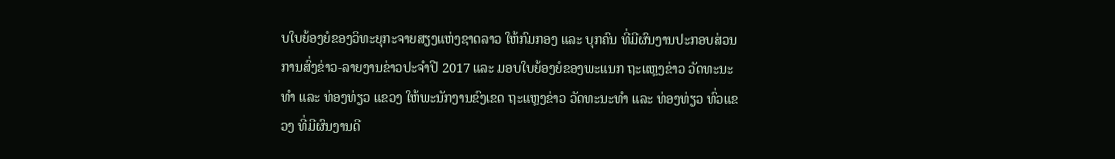ບໃບຍ້ອງຍໍຂອງວິທະຍຸກະຈາຍສຽງແຫ່ງຊາດລາວ ໃຫ້ກົມກອງ ແລະ ບຸກຄົນ ທີ່ມີຜົນງານປະກອບສ່ວນການສົ່ງຂ່າວ-ລາຍງານຂ່າວປະຈຳປີ 2017 ແລະ ມອບໃບຍ້ອງຍໍຂອງພະແນກ ຖະແຫຼງຂ່າວ ວັດທະນະທຳ ແລະ ທ່ອງທ່ຽວ ແຂວງ ໃຫ້ພະນັກງານຂົງເຂດ ຖະແຫຼງຂ່າວ ວັດທະນະທຳ ແລະ ທ່ອງທ່ຽວ ທົ່ວແຂວງ ທີ່ມີຜົນງານດີ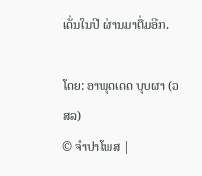ເດັ່ນໃນປີ ຜ່ານມາຕື່ມອີກ.

ໂດຍ: ອາພຸດເດດ ບຸບຜາ (ວສລ)
© ຈໍາປາໂພສ |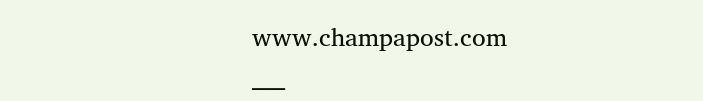www.champapost.com
___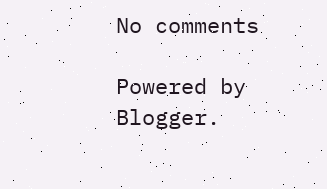No comments

Powered by Blogger.